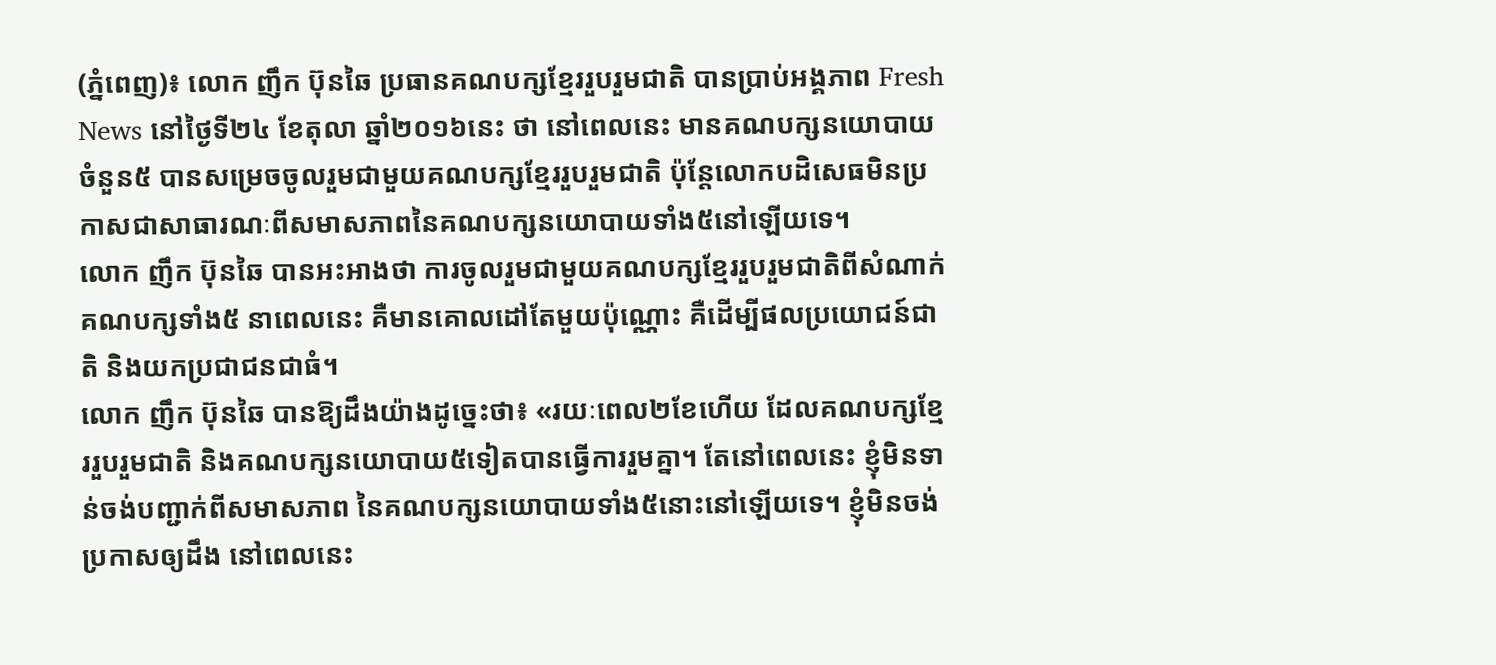(ភ្នំពេញ)៖ លោក ញឹក ប៊ុនឆៃ ប្រធានគណបក្សខ្មែររួបរួមជាតិ បានប្រាប់អង្គភាព Fresh News នៅថ្ងៃទី២៤ ខែតុលា ឆ្នាំ២០១៦នេះ ថា នៅពេលនេះ មានគណបក្សនយោបាយចំនួន៥ បានសម្រេចចូលរួមជាមួយគណបក្សខ្មែររួបរួមជាតិ ប៉ុន្តែលោកបដិសេធមិនប្រកាសជាសាធារណៈពីសមាសភាពនៃគណបក្សនយោបាយទាំង៥នៅឡើយទេ។
លោក ញឹក ប៊ុនឆៃ បានអះអាងថា ការចូលរួមជាមួយគណបក្សខ្មែររួបរួមជាតិពីសំណាក់គណបក្សទាំង៥ នាពេលនេះ គឺមានគោលដៅតែមួយប៉ុណ្ណោះ គឺដើម្បីផលប្រយោជន៍ជាតិ និងយកប្រជាជនជាធំ។
លោក ញឹក ប៊ុនឆៃ បានឱ្យដឹងយ៉ាងដូច្នេះថា៖ «រយៈពេល២ខែហើយ ដែលគណបក្សខ្មែររួបរួមជាតិ និងគណបក្សនយោបាយ៥ទៀតបានធ្វើការរួមគ្នា។ តែនៅពេលនេះ ខ្ញុំមិនទាន់ចង់បញ្ជាក់ពីសមាសភាព នៃគណបក្សនយោបាយទាំង៥នោះនៅឡើយទេ។ ខ្ញុំមិនចង់ប្រកាសឲ្យដឹង នៅពេលនេះ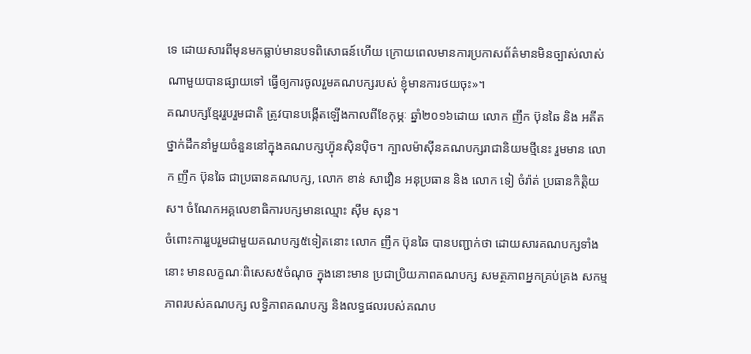ទេ ដោយសារពីមុនមកធ្លាប់មានបទពិសោធន៍ហើយ ក្រោយពេលមានការប្រកាសព័ត៌មានមិនច្បាស់លាស់ណាមួយបានផ្សាយទៅ ធ្វើឲ្យការចូលរួមគណបក្សរបស់ ខ្ញុំមានការថយចុះ»។
គណបក្សខ្មែររួបរួមជាតិ ត្រូវបានបង្កើតឡើងកាលពីខែកុម្ភៈ ឆ្នាំ២០១៦ដោយ លោក ញឹក ប៊ុនឆៃ និង អតីតថ្នាក់ដឹកនាំមួយចំនួននៅក្នុងគណបក្សហ៊្វុនស៊ិនប៉ិច។ ក្បាលម៉ាស៊ីនគណបក្សរាជានិយមថ្មីនេះ រួមមាន លោក ញឹក ប៊ុនឆៃ ជាប្រធានគណបក្ស, លោក ខាន់ សាវឿន អនុប្រធាន និង លោក ទៀ ចំរ៉ាត់ ប្រធានកិត្តិយស។ ចំណែកអគ្គលេខាធិការបក្សមានឈ្មោះ ស៊ឹម សុន។
ចំពោះការរួបរួមជាមួយគណបក្ស៥ទៀតនោះ លោក ញឹក ប៊ុនឆៃ បានបញ្ជាក់ថា ដោយសារគណបក្សទាំងនោះ មានលក្ខណៈពិសេស៥ចំណុច ក្នុងនោះមាន ប្រជាប្រិយភាពគណបក្ស សមត្ថភាពអ្នកគ្រប់គ្រង សកម្មភាពរបស់គណបក្ស លទ្ធិភាពគណបក្ស និងលទ្ធផលរបស់គណប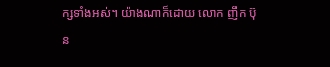ក្សទាំងអស់។ យ៉ាងណាក៏ដោយ លោក ញឹក ប៊ុន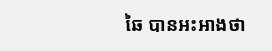ឆៃ បានអះអាងថា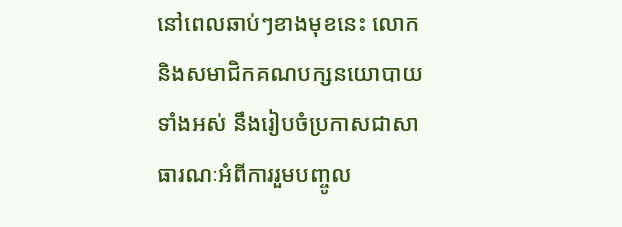នៅពេលឆាប់ៗខាងមុខនេះ លោកនិងសមាជិកគណបក្សនយោបាយទាំងអស់ នឹងរៀបចំប្រកាសជាសាធារណៈអំពីការរួមបញ្ចូល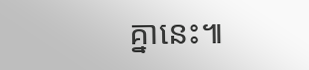គ្នានេះ៕